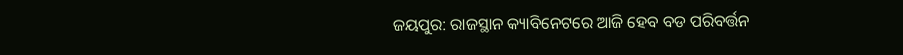ଜୟପୁର: ରାଜସ୍ଥାନ କ୍ୟାବିନେଟରେ ଆଜି ହେବ ବଡ ପରିବର୍ତ୍ତନ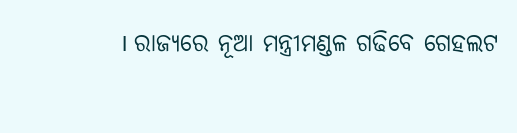। ରାଜ୍ୟରେ ନୂଆ ମନ୍ତ୍ରୀମଣ୍ଡଳ ଗଢିବେ ଗେହଲଟ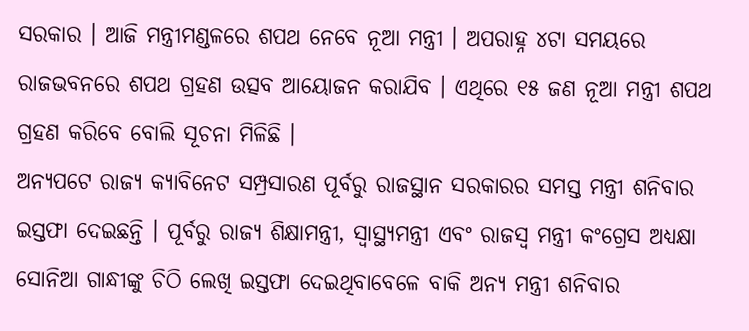ସରକାର । ଆଜି ମନ୍ତ୍ରୀମଣ୍ଡଳରେ ଶପଥ ନେବେ ନୂଆ ମନ୍ତ୍ରୀ । ଅପରାହ୍ନ ୪ଟା ସମୟରେ ରାଜଭବନରେ ଶପଥ ଗ୍ରହଣ ଉତ୍ସବ ଆୟୋଜନ କରାଯିବ । ଏଥିରେ ୧୫ ଜଣ ନୂଆ ମନ୍ତ୍ରୀ ଶପଥ ଗ୍ରହଣ କରିବେ ବୋଲି ସୂଚନା ମିଳିଛି ।
ଅନ୍ୟପଟେ ରାଜ୍ୟ କ୍ୟାବିନେଟ ସମ୍ପ୍ରସାରଣ ପୂର୍ବରୁ ରାଜସ୍ଥାନ ସରକାରର ସମସ୍ତ ମନ୍ତ୍ରୀ ଶନିବାର ଇସ୍ତଫା ଦେଇଛନ୍ତି । ପୂର୍ବରୁ ରାଜ୍ୟ ଶିକ୍ଷାମନ୍ତ୍ରୀ, ସ୍ବାସ୍ଥ୍ୟମନ୍ତ୍ରୀ ଏବଂ ରାଜସ୍ବ ମନ୍ତ୍ରୀ କଂଗ୍ରେସ ଅଧ୍ୟକ୍ଷା ସୋନିଆ ଗାନ୍ଧୀଙ୍କୁ ଚିଠି ଲେଖି ଇସ୍ତଫା ଦେଇଥିବାବେଳେ ବାକି ଅନ୍ୟ ମନ୍ତ୍ରୀ ଶନିବାର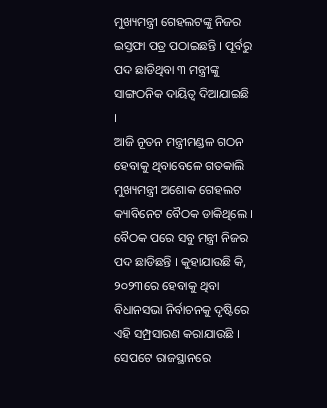ମୁଖ୍ୟମନ୍ତ୍ରୀ ଗେହଲଟଙ୍କୁ ନିଜର ଇସ୍ତଫା ପତ୍ର ପଠାଇଛନ୍ତି । ପୂର୍ବରୁ ପଦ ଛାଡିଥିବା ୩ ମନ୍ତ୍ରୀଙ୍କୁ ସାଙ୍ଗଠନିକ ଦାୟିତ୍ବ ଦିଆଯାଇଛି ।
ଆଜି ନୂତନ ମନ୍ତ୍ରୀମଣ୍ଡଳ ଗଠନ ହେବାକୁ ଥିବାବେଳେ ଗତକାଲି ମୁଖ୍ୟମନ୍ତ୍ରୀ ଅଶୋକ ଗେହଲଟ କ୍ୟାବିନେଟ ବୈଠକ ଡାକିଥିଲେ । ବୈଠକ ପରେ ସବୁ ମନ୍ତ୍ରୀ ନିଜର ପଦ ଛାଡିଛନ୍ତି । କୁହାଯାଉଛି କି, ୨୦୨୩ରେ ହେବାକୁ ଥିବା ବିଧାନସଭା ନିର୍ବାଚନକୁ ଦୃଷ୍ଟିରେ ଏହି ସମ୍ପ୍ରସାରଣ କରାଯାଉଛି ।
ସେପଟେ ରାଜସ୍ଥାନରେ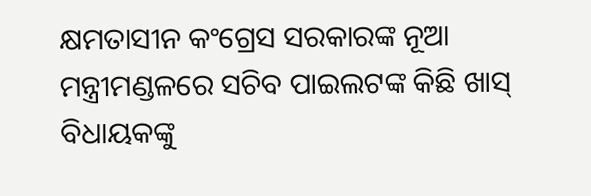କ୍ଷମତାସୀନ କଂଗ୍ରେସ ସରକାରଙ୍କ ନୂଆ ମନ୍ତ୍ରୀମଣ୍ଡଳରେ ସଚିବ ପାଇଲଟଙ୍କ କିଛି ଖାସ୍ ବିଧାୟକଙ୍କୁ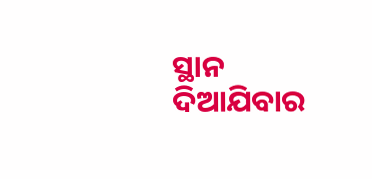ସ୍ଥାନ ଦିଆଯିବାର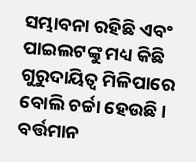ସମ୍ଭାବନା ରହିଛି ଏବଂ ପାଇଲଟଙ୍କୁ ମଧ୍ୟ କିଛି ଗୁରୁଦାୟିତ୍ବ ମିଳିପାରେ ବୋଲି ଚର୍ଚ୍ଚା ହେଉଛି । ବର୍ତ୍ତମାନ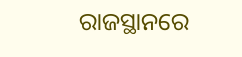ରାଜସ୍ଥାନରେ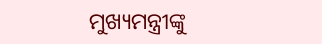ମୁଖ୍ୟମନ୍ତ୍ରୀଙ୍କୁ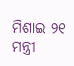ମିଶାଇ ୨୧ ମନ୍ତ୍ରୀ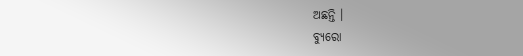ଅଛନ୍ତି ।
ବ୍ୟୁରୋ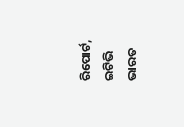ରିପୋର୍ଟ, ଇଟିଭି ଭାରତ